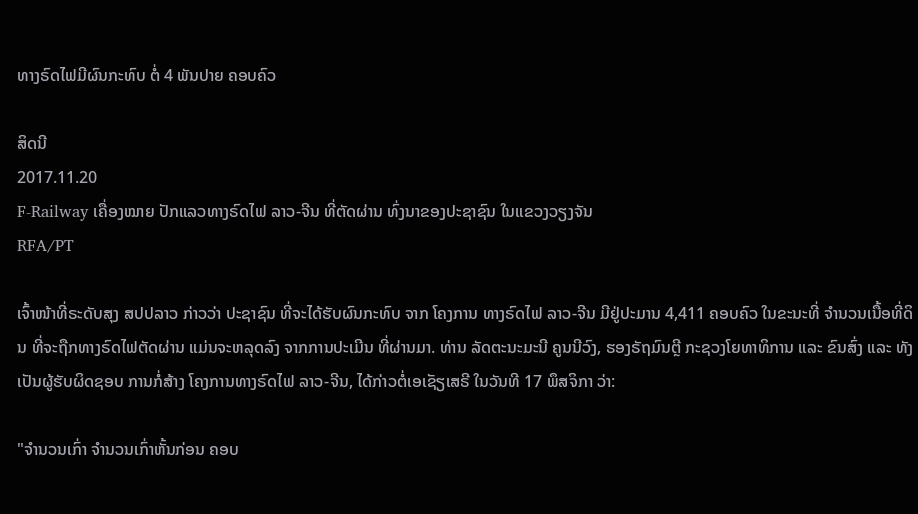ທາງຣົດໄຟມີຜົນກະທົບ ຕໍ່ 4 ພັນປາຍ ຄອບຄົວ

ສິດນີ
2017.11.20
F-Railway ເຄື່ອງໝາຍ ປັກແລວທາງຣົດໄຟ ລາວ-ຈີນ ທີ່ຕັດຜ່ານ ທົ່ງນາຂອງປະຊາຊົນ ໃນແຂວງວຽງຈັນ
RFA/PT

ເຈົ້າໜ້າທີ່ຣະດັບສຸງ ສປປລາວ ກ່າວວ່າ ປະຊາຊົນ ທີ່ຈະໄດ້ຮັບຜົນກະທົບ ຈາກ ໂຄງການ ທາງຣົດໄຟ ລາວ-ຈີນ ມີຢູ່ປະມານ 4,411 ຄອບຄົວ ໃນຂະນະທີ່ ຈຳນວນເນື້ອທີ່ດິນ ທີ່ຈະຖືກທາງຣົດໄຟຕັດຜ່ານ ແມ່ນຈະຫລຸດລົງ ຈາກການປະເມີນ ທີ່ຜ່ານມາ. ທ່ານ ລັດຕະນະມະນີ ຄູນນີວົງ, ຮອງຣັຖມົນຕຼີ ກະຊວງໂຍທາທິການ ແລະ ຂົນສົ່ງ ແລະ ທັງເປັນຜູ້ຮັບຜິດຊອບ ການກໍ່ສ້າງ ໂຄງການທາງຣົດໄຟ ລາວ-ຈີນ, ໄດ້ກ່າວຕໍ່ເອເຊັຽເສຣີ ໃນວັນທີ 17 ພຶສຈິກາ ວ່າ:

"ຈຳນວນເກົ່າ ຈຳນວນເກົ່າຫັ້ນກ່ອນ ຄອບ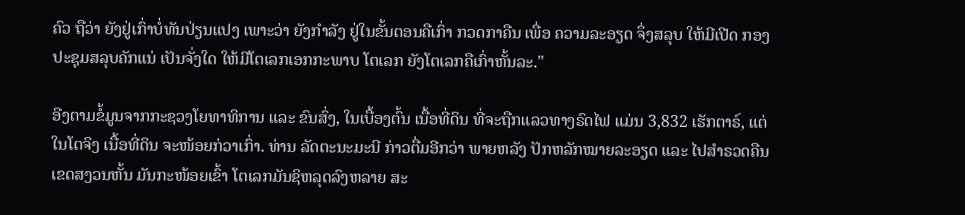ຄົວ ຖືວ່າ ຍັງຢູ່ເກົ່າບໍ່ທັນປ່ຽນແປງ ເພາະວ່າ ຍັງກຳລັງ ຢູ່ໃນຂັ້ນຕອນຄືເກົ່າ ກວດກາຄືນ ເພື່ອ ຄວາມລະອຽດ ຈຶ່ງສລຸບ ໃຫ້ມີເປີດ ກອງປະຊຸມສລຸບຄັກແນ່ ເປັນຈັ່ງໃດ ໃຫ້ມີໂຕເລກເອກກະພາບ ໂຕເລກ ຍັງໂຕເລກຄືເກົ່າຫັ້ນລະ."

ອີງຕາມຂໍ້ມູນຈາກກະຊວງໂຍທາທິການ ແລະ ຂົນສົ່ງ, ໃນເບື້ອງຕົ້ນ ເນື້ອທີ່ດິນ ທີ່ຈະຖືກແລວທາງຣົດໄຟ ແມ່ນ 3,832 ເຮັກຕາຣ໌, ແຕ່ໃນໂຕຈິງ ເນື້ອທີ່ດິນ ຈະໜ້ອຍກ່ວາເກົ່າ. ທ່ານ ລັດຕະນະມະນີ ກ່າວຕື່ມອີກວ່າ ພາຍຫລັງ ປັກຫລັກໝາຍລະອຽດ ແລະ ໄປສຳຣວດຄືນ ເຂດສງວນຫັ້ນ ມັນກະໜ້ອຍເຂົ້າ ໂຕເລກມັນຊິຫລຸດລົງຫລາຍ ສະ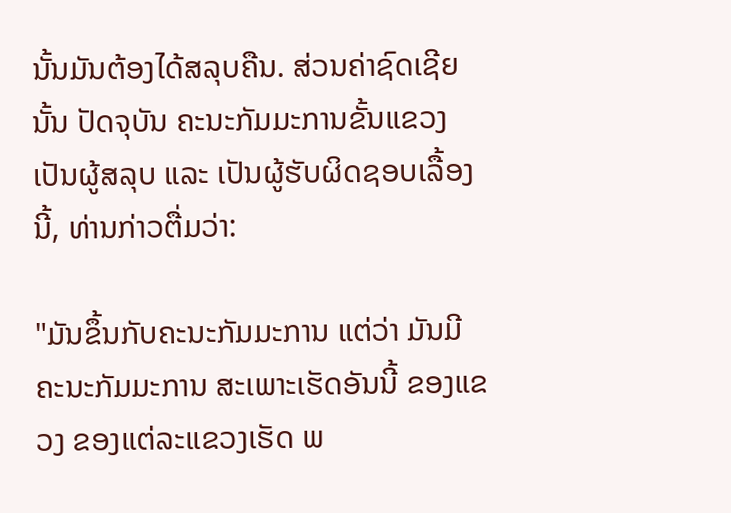ນັ້ນມັນຕ້ອງໄດ້ສລຸບຄືນ. ສ່ວນຄ່າຊົດເຊີຍນັ້ນ ປັດຈຸບັນ ຄະນະກັມມະການຂັ້ນແຂວງ ເປັນຜູ້ສລຸບ ແລະ ເປັນຜູ້ຮັບຜິດຊອບເລື້ອງນີ້, ທ່ານກ່າວຕື່ມວ່າ:

"ມັນຂຶ້ນກັບຄະນະກັມມະການ ແຕ່ວ່າ ມັນມີ ຄະນະກັມມະການ ສະເພາະເຮັດອັນນີ້ ຂອງແຂວງ ຂອງແຕ່ລະແຂວງເຮັດ ພ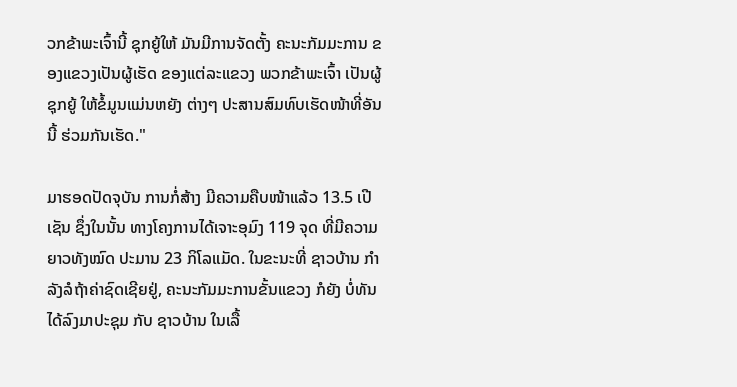ວກຂ້າພະເຈົ້ານີ້ ຊຸກຍູ້ໃຫ້ ມັນມີການຈັດຕັ້ງ ຄະນະກັມມະການ ຂອງແຂວງເປັນຜູ້ເຮັດ ຂອງແຕ່ລະແຂວງ ພວກຂ້າພະເຈົ້າ ເປັນຜູ້ຊຸກຍູ້ ໃຫ້ຂໍ້ມູນແມ່ນຫຍັງ ຕ່າງໆ ປະສານສົມທົບເຮັດໜ້າທີ່ອັນນີ້ ຮ່ວມກັນເຮັດ."

ມາຮອດປັດຈຸບັນ ການກໍ່ສ້າງ ມີຄວາມຄືບໜ້າແລ້ວ 13.5 ເປີເຊັນ ຊຶ່ງໃນນັ້ນ ທາງໂຄງການໄດ້ເຈາະອຸມົງ 119 ຈຸດ ທີ່ມີຄວາມຍາວທັງໝົດ ປະມານ 23 ກິໂລແມັດ. ໃນຂະນະທີ່ ຊາວບ້ານ ກໍາລັງລໍຖ້າຄ່າຊົດເຊີຍຢູ່, ຄະນະກັມມະການຂັ້ນແຂວງ ກໍຍັງ ບໍ່ທັນໄດ້ລົງມາປະຊຸມ ກັບ ຊາວບ້ານ ໃນເລື້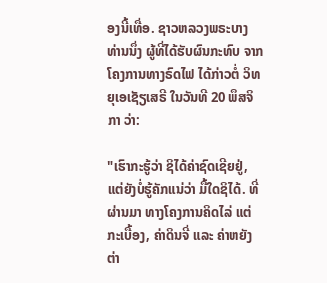ອງນີ້ເທື່ອ. ຊາວຫລວງພຣະບາງ ທ່ານນຶ່ງ ຜູ້ທີ່ໄດ້ຮັບຜົນກະທົບ ຈາກໂຄງການທາງຣົດໄຟ ໄດ້ກ່າວຕໍ່ ວິທຍຸເອເຊັຽເສຣີ ໃນວັນທີ 20 ພຶສຈິກາ ວ່າ:

"ເຮົາກະຮູ້ວ່າ ຊິໄດ້ຄ່າຊົດເຊີຍຢູ່, ແຕ່ຍັງບໍ່ຮູ້ຄັກແນ່ວ່າ ມື້ໃດຊິໄດ້. ທີ່ຜ່ານມາ ທາງໂຄງການຄິດໄລ່ ແຕ່ກະເບື້ອງ, ຄ່າດິນຈີ່ ແລະ ຄ່າຫຍັງ ຕ່າ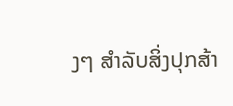ງໆ ສຳລັບສິ່ງປຸກສ້າ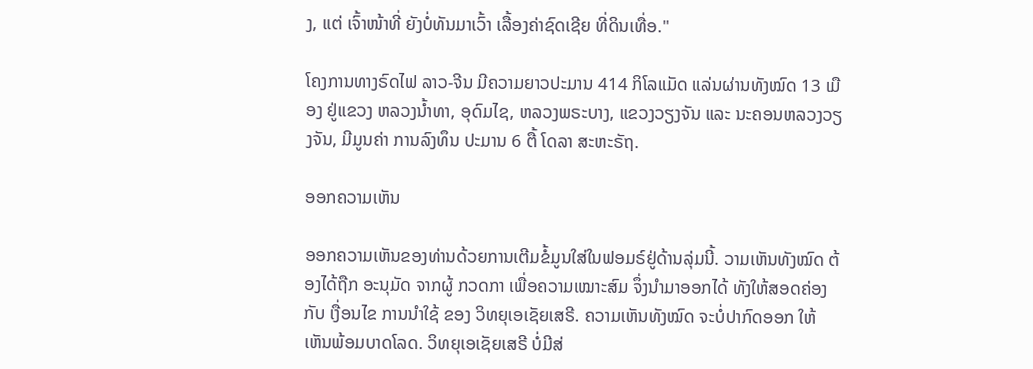ງ, ແຕ່ ເຈົ້າໜ້າທີ່ ຍັງບໍ່ທັນມາເວົ້າ ເລື້ອງຄ່າຊົດເຊີຍ ທີ່ດິນເທື່ອ."

ໂຄງການທາງຣົດໄຟ ລາວ-ຈີນ ມີຄວາມຍາວປະມານ 414 ກິໂລແມັດ ແລ່ນຜ່ານທັງໝົດ 13 ເມືອງ ຢູ່ແຂວງ ຫລວງນ້ຳທາ, ອຸດົມໄຊ, ຫລວງພຣະບາງ, ແຂວງວຽງຈັນ ແລະ ນະຄອນຫລວງວຽງຈັນ, ມີມູນຄ່າ ການລົງທຶນ ປະມານ 6 ຕື້ ໂດລາ ສະຫະຣັຖ.

ອອກຄວາມເຫັນ

ອອກຄວາມເຫັນຂອງທ່ານດ້ວຍການເຕີມຂໍ້ມູນໃສ່ໃນຟອມຣ໌ຢູ່ດ້ານລຸ່ມນີ້. ວາມເຫັນທັງໝົດ ຕ້ອງໄດ້ຖືກ ອະນຸມັດ ຈາກຜູ້ ກວດກາ ເພື່ອຄວາມເໝາະສົມ ຈຶ່ງນໍາມາອອກໄດ້ ທັງໃຫ້ສອດຄ່ອງ ກັບ ເງື່ອນໄຂ ການນຳໃຊ້ ຂອງ ວິທຍຸເອເຊັຍເສຣີ. ຄວາມເຫັນທັງໝົດ ຈະບໍ່ປາກົດອອກ ໃຫ້ເຫັນພ້ອມບາດໂລດ. ວິທຍຸເອເຊັຍເສຣີ ບໍ່ມີສ່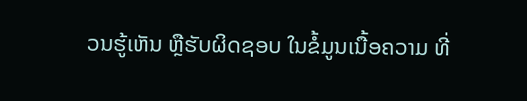ວນຮູ້ເຫັນ ຫຼືຮັບຜິດຊອບ ໃນຂໍ້ມູນເນື້ອຄວາມ ທີ່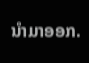ນໍາມາອອກ.